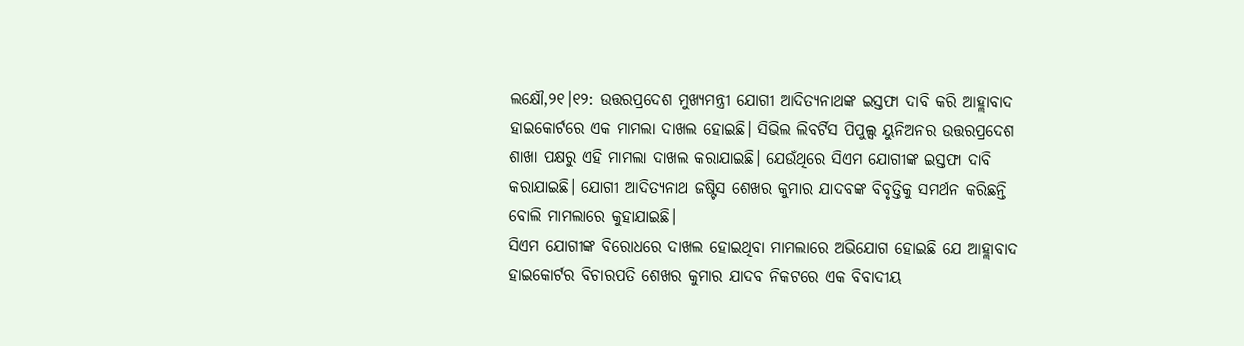ଲକ୍ଷୌ,୨୧।୧୨: ଉତ୍ତରପ୍ରଦେଶ ମୁଖ୍ୟମନ୍ତ୍ରୀ ଯୋଗୀ ଆଦିତ୍ୟନାଥଙ୍କ ଇସ୍ତଫା ଦାବି କରି ଆହ୍ଲାବାଦ ହାଇକୋର୍ଟରେ ଏକ ମାମଲା ଦାଖଲ ହୋଇଛି। ସିଭିଲ ଲିବର୍ଟିସ ପିପୁଲ୍ସ ୟୁନିଅନର ଉତ୍ତରପ୍ରଦେଶ ଶାଖା ପକ୍ଷରୁ ଏହି ମାମଲା ଦାଖଲ କରାଯାଇଛି। ଯେଉଁଥିରେ ସିଏମ ଯୋଗୀଙ୍କ ଇସ୍ତଫା ଦାବି କରାଯାଇଛି। ଯୋଗୀ ଆଦିତ୍ୟନାଥ ଜଷ୍ଟିସ ଶେଖର କୁମାର ଯାଦବଙ୍କ ବିବୃତ୍ତିକୁ ସମର୍ଥନ କରିଛନ୍ତି ବୋଲି ମାମଲାରେ କୁହାଯାଇଛି।
ସିଏମ ଯୋଗୀଙ୍କ ବିରୋଧରେ ଦାଖଲ ହୋଇଥିବା ମାମଲାରେ ଅଭିଯୋଗ ହୋଇଛି ଯେ ଆହ୍ଲାବାଦ ହାଇକୋର୍ଟର ବିଚାରପତି ଶେଖର କୁମାର ଯାଦବ ନିକଟରେ ଏକ ବିବାଦୀୟ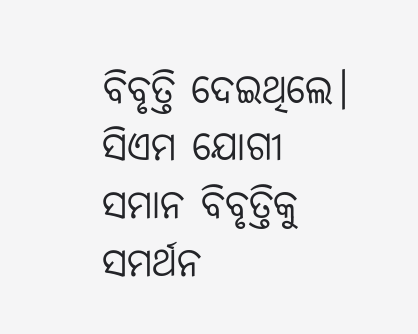ବିବୃତ୍ତି ଦେଇଥିଲେ। ସିଏମ ଯୋଗୀ ସମାନ ବିବୃତ୍ତିକୁ ସମର୍ଥନ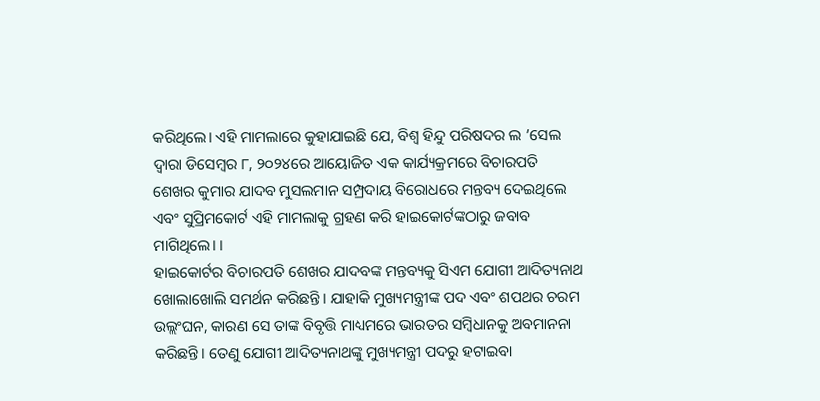କରିଥିଲେ। ଏହି ମାମଲାରେ କୁହାଯାଇଛି ଯେ, ବିଶ୍ୱ ହିନ୍ଦୁ ପରିଷଦର ଲ ’ସେଲ ଦ୍ୱାରା ଡିସେମ୍ବର ୮, ୨୦୨୪ରେ ଆୟୋଜିତ ଏକ କାର୍ଯ୍ୟକ୍ରମରେ ବିଚାରପତି ଶେଖର କୁମାର ଯାଦବ ମୁସଲମାନ ସମ୍ପ୍ରଦାୟ ବିରୋଧରେ ମନ୍ତବ୍ୟ ଦେଇଥିଲେ ଏବଂ ସୁପ୍ରିମକୋର୍ଟ ଏହି ମାମଲାକୁ ଗ୍ରହଣ କରି ହାଇକୋର୍ଟଙ୍କଠାରୁ ଜବାବ ମାଗିଥିଲେ। ।
ହାଇକୋର୍ଟର ବିଚାରପତି ଶେଖର ଯାଦବଙ୍କ ମନ୍ତବ୍ୟକୁ ସିଏମ ଯୋଗୀ ଆଦିତ୍ୟନାଥ ଖୋଲାଖୋଲି ସମର୍ଥନ କରିଛନ୍ତି। ଯାହାକି ମୁଖ୍ୟମନ୍ତ୍ରୀଙ୍କ ପଦ ଏବଂ ଶପଥର ଚରମ ଉଲ୍ଲଂଘନ, କାରଣ ସେ ତାଙ୍କ ବିବୃତ୍ତି ମାଧ୍ୟମରେ ଭାରତର ସମ୍ବିଧାନକୁ ଅବମାନନା କରିଛନ୍ତି। ତେଣୁ ଯୋଗୀ ଆଦିତ୍ୟନାଥଙ୍କୁ ମୁଖ୍ୟମନ୍ତ୍ରୀ ପଦରୁ ହଟାଇବା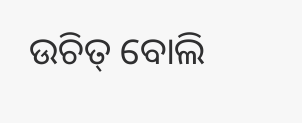ଉଚିତ୍ ବୋଲି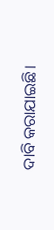ଦାବି କରାଯାଇଛି।